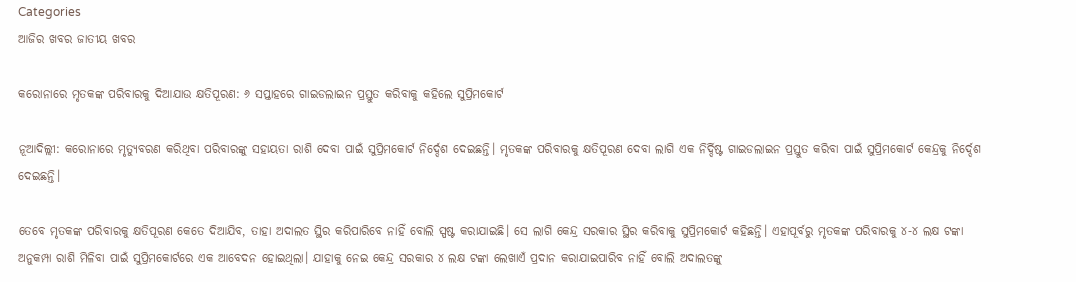Categories
ଆଜିର ଖବର ଜାତୀୟ ଖବର

କରୋନାରେ ମୃତକଙ୍କ ପରିବାରକୁ ଦିଆଯାଉ କ୍ଷତିପୂରଣ: ୬ ସପ୍ତାହରେ ଗାଇଡଲାଇନ ପ୍ରସ୍ତୁତ କରିବାକୁ କହିଲେ ସୁପ୍ରିମକୋର୍ଟ

ନୂଆଦିଲ୍ଲୀ: କରୋନାରେ ମୃତ୍ୟୁବରଣ କରିଥିବା ପରିବାରଙ୍କୁ ସହାୟତା ରାଶି ଦେବା ପାଇଁ ସୁପ୍ରିମକୋର୍ଟ ନିର୍ଦ୍ଦେଶ ଦେଇଛନ୍ତି। ମୃତକଙ୍କ ପରିବାରକୁ କ୍ଷତିପୂରଣ ଦେବା ଲାଗି ଏକ ନିର୍ଦ୍ଦିଷ୍ଟ ଗାଇଡଲାଇନ ପ୍ରସ୍ତୁତ କରିବା ପାଇଁ ସୁପ୍ରିମକୋର୍ଟ କେନ୍ଦ୍ରକୁ ନିର୍ଦ୍ଦେଶ ଦେଇଛନ୍ତି।

ତେବେ ମୃତକଙ୍କ ପରିବାରକୁ କ୍ଷତିପୂରଣ କେତେ ଦିଆଯିବ, ତାହା ଅଦାଲତ ସ୍ଥିର କରିପାରିବେ ନାହିଁ ବୋଲି ସ୍ପଷ୍ଟ କରାଯାଇଛି। ସେ ଲାଗି କେନ୍ଦ୍ର ସରକାର ସ୍ଥିର କରିବାକୁ ସୁପ୍ରିମକୋର୍ଟ କହିଛନ୍ତି। ଏହାପୂର୍ବରୁ ମୃତକଙ୍କ ପରିବାରକୁ ୪-୪ ଲକ୍ଷ ଟଙ୍କା ଅନୁକମ୍ପା ରାଶି ମିଳିବା ପାଇଁ ସୁପ୍ରିମକୋର୍ଟରେ ଏକ ଆବେଦନ ହୋଇଥିଲା। ଯାହାକୁ ନେଇ କେନ୍ଦ୍ର ସରକାର ୪ ଲକ୍ଷ ଟଙ୍କା ଲେଖାଏଁ ପ୍ରଦାନ କରାଯାଇପାରିବ ନାହିଁ ବୋଲି ଅଦାଲତଙ୍କୁ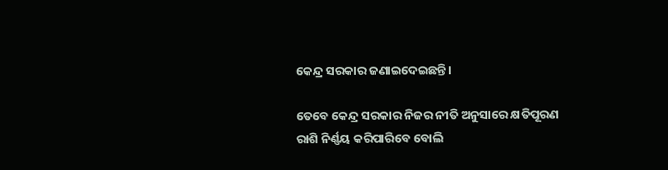କେନ୍ଦ୍ର ସରକାର ଜଣାଇଦେଇଛନ୍ତି।

ତେବେ କେନ୍ଦ୍ର ସରକାର ନିଜର ନୀତି ଅନୁସାରେ କ୍ଷତିପୂରଣ ରାଶି ନିର୍ଣ୍ଣୟ କରିପାରିବେ ବୋଲି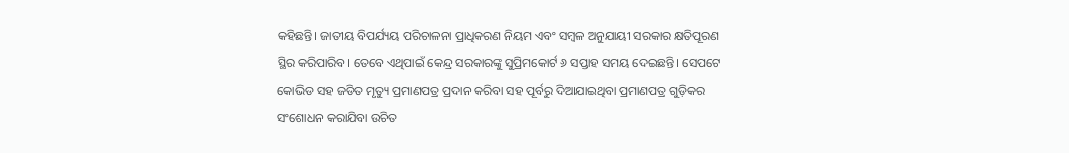କହିଛନ୍ତି। ଜାତୀୟ ବିପର୍ଯ୍ୟୟ ପରିଚାଳନା ପ୍ରାଧିକରଣ ନିୟମ ଏବଂ ସମ୍ବଳ ଅନୁଯାୟୀ ସରକାର କ୍ଷତିପୂରଣ ସ୍ଥିର କରିପାରିବ। ତେବେ ଏଥିପାଇଁ କେନ୍ଦ୍ର ସରକାରଙ୍କୁ ସୁପ୍ରିମକୋର୍ଟ ୬ ସପ୍ତାହ ସମୟ ଦେଇଛନ୍ତି। ସେପଟେ କୋଭିଡ ସହ ଜଡିତ ମୃତ୍ୟୁ ପ୍ରମାଣପତ୍ର ପ୍ରଦାନ କରିବା ସହ ପୂର୍ବରୁ ଦିଆଯାଇଥିବା ପ୍ରମାଣପତ୍ର ଗୁଡ଼ିକର ସଂଶୋଧନ କରାଯିବା ଉଚିତ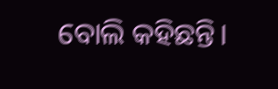ବୋଲି କହିଛନ୍ତି।